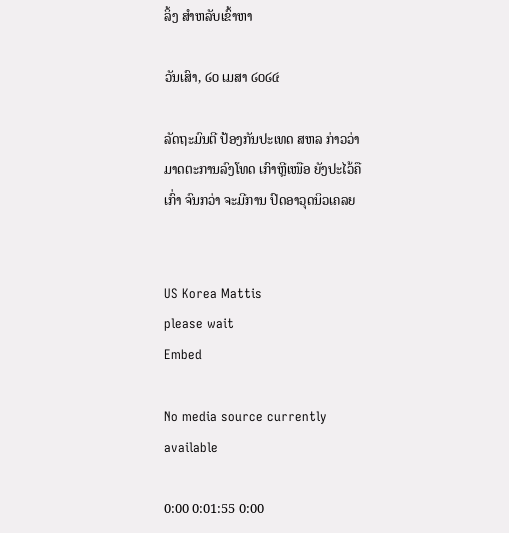ລິ້ງ ສຳຫລັບເຂົ້າຫາ

ວັນເສົາ, ໒໐ ເມສາ ໒໐໒໔

ລັດຖະມົນຕີ ປ້ອງກັນປະເທດ ສຫລ ກ່າວວ່າ ມາດຕະການລົງໂທດ ເກົາຫຼີເໜືອ ຍັງປະໄວ້ຄືເກົ່າ ຈົນກວ່າ ຈະມີການ ປົດອາວຸດນິວເຄລຍ


US Korea Mattis
please wait
Embed

No media source currently available

0:00 0:01:55 0:00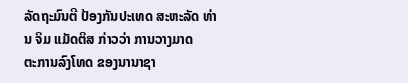ລັດຖະມົນຕີ ປ້ອງກັນປະເທດ ສະຫະລັດ ທ່ານ ຈິມ ແມັດຕິສ ກ່າວວ່າ ການວາງມາດ
ຕະການລົງໂທດ ຂອງນານາຊາ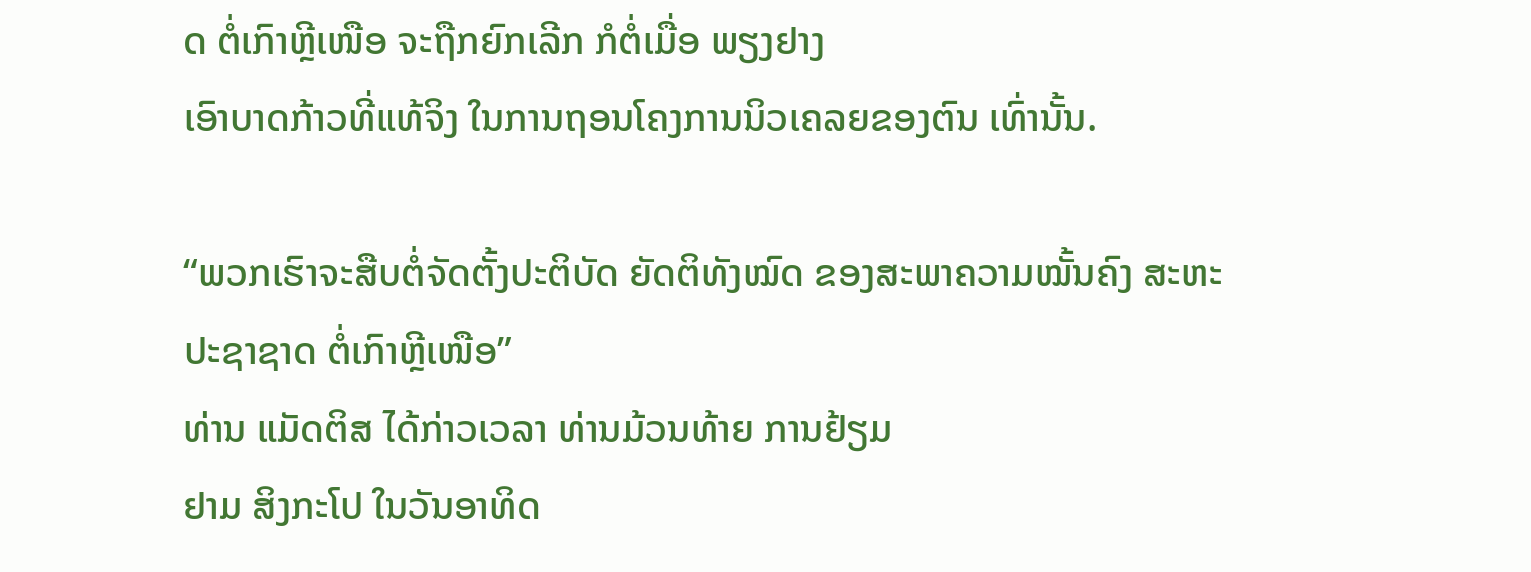ດ ຕໍ່ເກົາຫຼີເໜືອ ຈະຖືກຍົກເລີກ ກໍຕໍ່ເມື່ອ ພຽງຢາງ
ເອົາບາດກ້າວທີ່ແທ້ຈິງ ໃນການຖອນໂຄງການນິວເຄລຍຂອງຕົນ ເທົ່ານັ້ນ.

“ພວກເຮົາຈະສືບຕໍ່ຈັດຕັ້ງປະຕິບັດ ຍັດຕິທັງໝົດ ຂອງສະພາຄວາມໝັ້ນຄົງ ສະຫະ
ປະຊາຊາດ ຕໍ່ເກົາຫຼີເໜືອ”
ທ່ານ ແມັດຕິສ ໄດ້ກ່າວເວລາ ທ່ານມ້ວນທ້າຍ ການຢ້ຽມ
ຢາມ ສິງກະໂປ ໃນວັນອາທິດ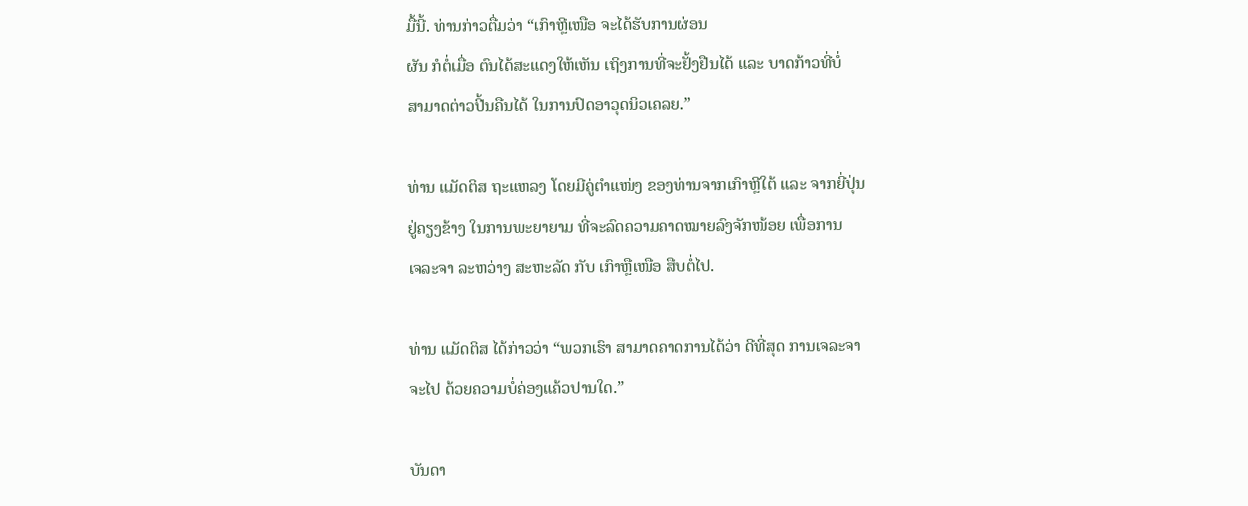ມື້ນີ້. ທ່ານກ່າວຕື່ມວ່າ “ເກົາຫຼີເໜືອ ຈະໄດ້ຮັບການຜ່ອນ
ຜັນ ກໍຕໍ່ເມື່ອ ຕົນໄດ້ສະແດງໃຫ້ເຫັນ ເຖິງການທີ່ຈະຢັ້ງຢືນໄດ້ ແລະ ບາດກ້າວທີ່ບໍ່
ສາມາດຕ່າວປີ້ນຄືນໄດ້ ໃນການປົດອາວຸດນິວເຄລຍ.”

ທ່ານ ແມັດຕິສ ຖະແຫລງ ໂດຍມີຄູ່ຕຳແໜ່ງ ຂອງທ່ານຈາກເກົາຫຼີໃຕ້ ແລະ ຈາກຍີ່ປຸ່ນ
ຢູ່ຄຽງຂ້າງ ໃນການພະຍາຍາມ ທີ່ຈະລົດຄວາມຄາດໝາຍລົງຈັກໜ້ອຍ ເພື່ອການ
ເຈລະຈາ ລະຫວ່າງ ສະຫະລັດ ກັບ ເກົາຫຼືເໜືອ ສືບຕໍ່ໄປ.

ທ່ານ ແມັດຕິສ ໄດ້ກ່າວວ່າ “ພວກເຮົາ ສາມາດຄາດການໄດ້ວ່າ ດີທີ່ສຸດ ການເຈລະຈາ
ຈະໄປ ດ້ວຍຄວາມບໍ່ຄ່ອງແຄ້ວປານໃດ.”

ບັນດາ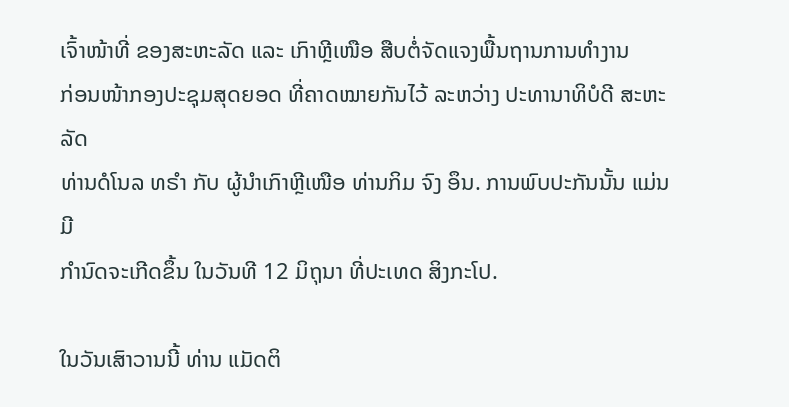ເຈົ້າໜ້າທີ່ ຂອງສະຫະລັດ ແລະ ເກົາຫຼີເໜືອ ສືບຕໍ່ຈັດແຈງພື້ນຖານການທຳງານ
ກ່ອນໜ້າກອງປະຊຸມສຸດຍອດ ທີ່ຄາດໝາຍກັນໄວ້ ລະຫວ່າງ ປະທານາທິບໍດີ ສະຫະລັດ
ທ່ານດໍໂນລ ທຣຳ ກັບ ຜູ້ນຳເກົາຫຼີເໜືອ ທ່ານກິມ ຈົງ ອຶນ. ການພົບປະກັນນັ້ນ ແມ່ນມີ
ກຳນົດຈະເກີດຂຶ້ນ ໃນວັນທີ 12 ມິຖຸນາ ທີ່ປະເທດ ສິງກະໂປ.

ໃນວັນເສົາວານນີ້ ທ່ານ ແມັດຕິ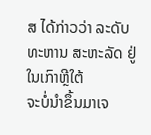ສ ໄດ້ກ່າວວ່າ ລະດັບທະຫານ ສະຫະລັດ ຢູ່ໃນເກົາຫຼີໃຕ້
ຈະບໍ່ນຳຂຶ້ນມາເຈ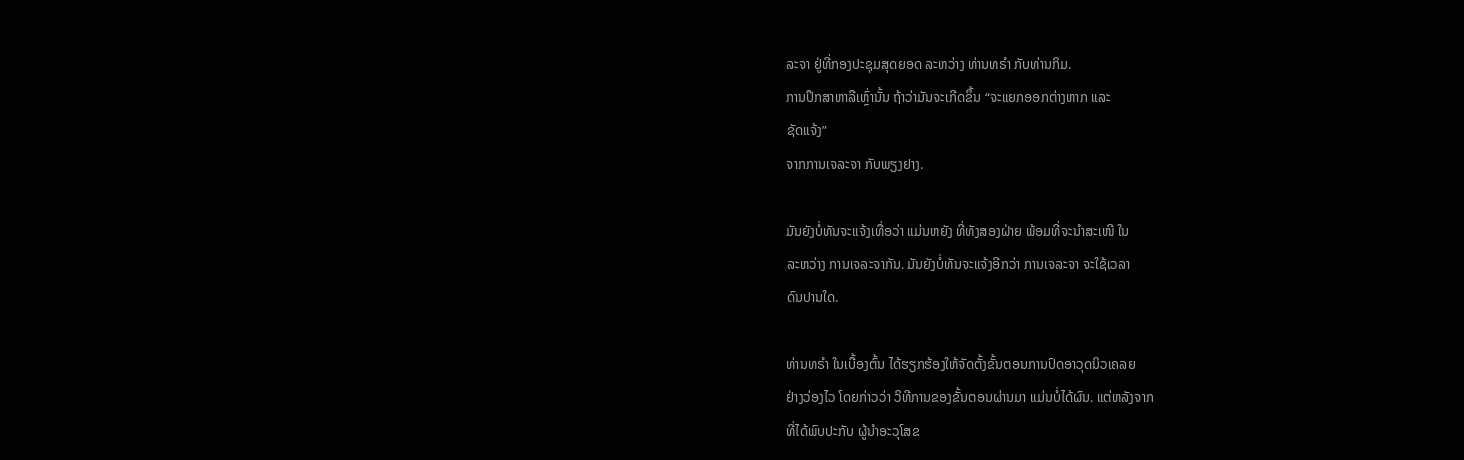ລະຈາ ຢູ່ທີ່ກອງປະຊຸມສຸດຍອດ ລະຫວ່າງ ທ່ານທຣຳ ກັບທ່ານກິມ.
ການປຶກສາຫາລືເຫຼົ່ານັ້ນ ຖ້າວ່າມັນຈະເກີດຂຶ້ນ “ຈະແຍກອອກຕ່າງຫາກ ແລະ
ຊັດແຈ້ງ”
ຈາກການເຈລະຈາ ກັບພຽງຢາງ.

ມັນຍັງບໍ່ທັນຈະແຈ້ງເທື່ອວ່າ ແມ່ນຫຍັງ ທີ່ທັງສອງຝ່າຍ ພ້ອມທີ່ຈະນຳສະເໜີ ໃນ
ລະຫວ່າງ ການເຈລະຈາກັນ. ມັນຍັງບໍ່ທັນຈະແຈ້ງອີກວ່າ ການເຈລະຈາ ຈະໃຊ້ເວລາ
ດົນປານໃດ.

ທ່ານທຣຳ ໃນເບື້ອງຕົ້ນ ໄດ້ຮຽກຮ້ອງໃຫ້ຈັດຕັ້ງຂັ້ນຕອນການປົດອາວຸດນິວເຄລຍ
ຢ່າງວ່ອງໄວ ໂດຍກ່າວວ່າ ວິທີການຂອງຂັ້ນຕອນຜ່ານມາ ແມ່ນບໍ່ໄດ້ຜົນ. ແຕ່ຫລັງຈາກ
ທີ່ໄດ້ພົບປະກັບ ຜູ້ນຳອະວຸໂສຂ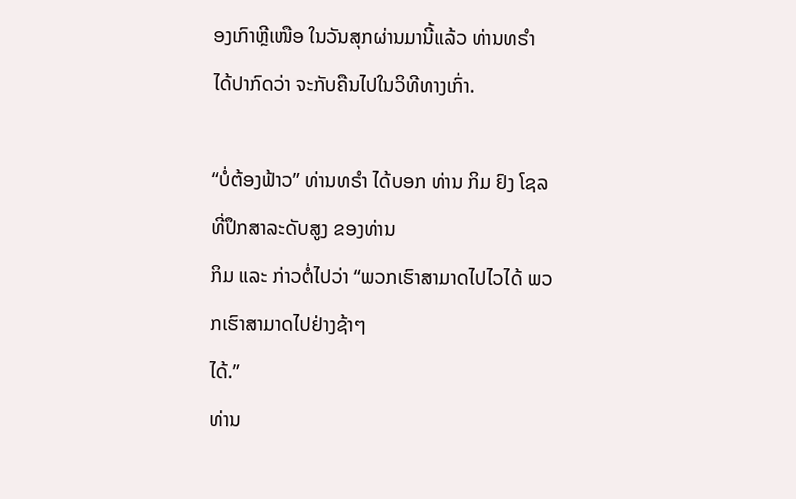ອງເກົາຫຼີເໜືອ ໃນວັນສຸກຜ່ານມານີ້ແລ້ວ ທ່ານທຣຳ
ໄດ້ປາກົດວ່າ ຈະກັບຄືນໄປໃນວິທີທາງເກົ່າ.

“ບໍ່ຕ້ອງຟ້າວ” ທ່ານທຣຳ ໄດ້ບອກ ທ່ານ ກິມ ຢົງ ໂຊລ ທີ່ປຶກສາລະດັບສູງ ຂອງທ່ານ
ກິມ ແລະ ກ່າວຕໍ່ໄປວ່າ “ພວກເຮົາສາມາດໄປໄວໄດ້ ພວກເຮົາສາມາດໄປຢ່າງຊ້າໆ
ໄດ້.”
ທ່ານ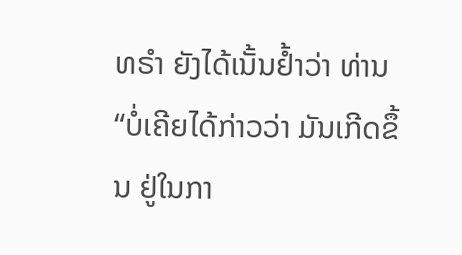ທຣຳ ຍັງໄດ້ເນັ້ນຢ້ຳວ່າ ທ່ານ “ບໍ່ເຄີຍໄດ້ກ່າວວ່າ ມັນເກີດຂຶ້ນ ຢູ່ໃນກາ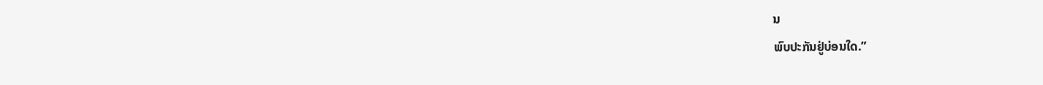ນ
ພົບປະກັນຢູ່ບ່ອນໃດ.”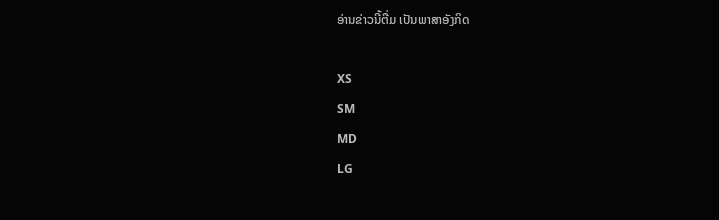ອ່ານຂ່າວນີ້ຕື່ມ ເປັນພາສາອັງກິດ

XS
SM
MD
LG